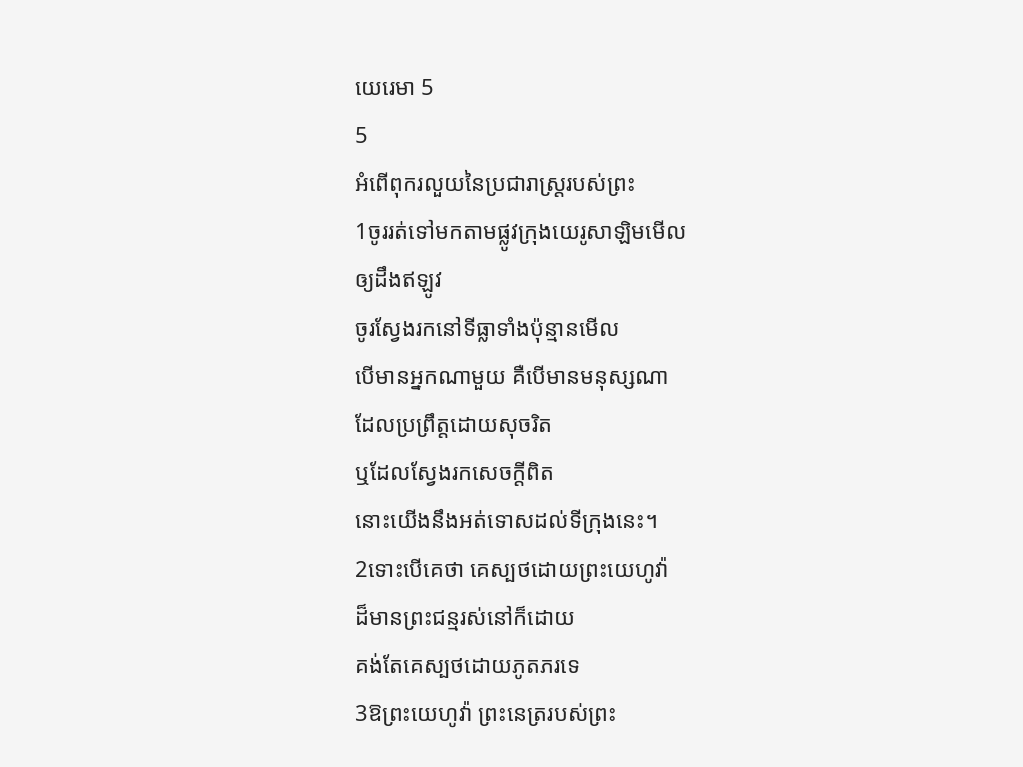យេរេមា 5
5
អំពើពុករលួយនៃប្រជារាស្ត្ររបស់ព្រះ
1ចូររត់ទៅមកតាមផ្លូវក្រុងយេរូសាឡិមមើល
ឲ្យដឹងឥឡូវ
ចូរស្វែងរកនៅទីធ្លាទាំងប៉ុន្មានមើល
បើមានអ្នកណាមួយ គឺបើមានមនុស្សណា
ដែលប្រព្រឹត្តដោយសុចរិត
ឬដែលស្វែងរកសេចក្ដីពិត
នោះយើងនឹងអត់ទោសដល់ទីក្រុងនេះ។
2ទោះបើគេថា គេស្បថដោយព្រះយេហូវ៉ា
ដ៏មានព្រះជន្មរស់នៅក៏ដោយ
គង់តែគេស្បថដោយភូតភរទេ
3ឱព្រះយេហូវ៉ា ព្រះនេត្ររបស់ព្រះ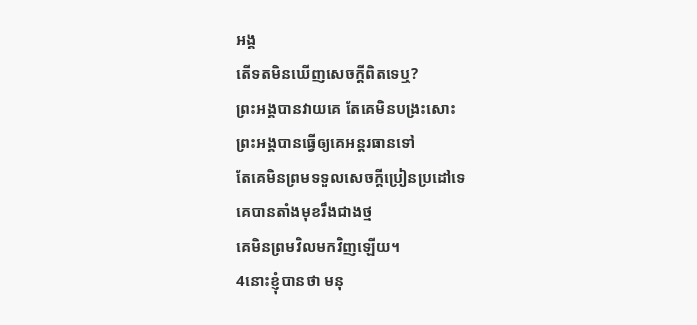អង្គ
តើទតមិនឃើញសេចក្ដីពិតទេឬ?
ព្រះអង្គបានវាយគេ តែគេមិនបង្រះសោះ
ព្រះអង្គបានធ្វើឲ្យគេអន្តរធានទៅ
តែគេមិនព្រមទទួលសេចក្ដីប្រៀនប្រដៅទេ
គេបានតាំងមុខរឹងជាងថ្ម
គេមិនព្រមវិលមកវិញឡើយ។
4នោះខ្ញុំបានថា មនុ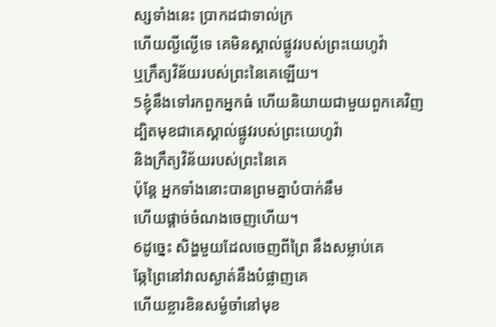ស្សទាំងនេះ ប្រាកដជាទាល់ក្រ
ហើយល្ងីល្ងើទេ គេមិនស្គាល់ផ្លូវរបស់ព្រះយេហូវ៉ា
ឬក្រឹត្យវិន័យរបស់ព្រះនៃគេឡើយ។
5ខ្ញុំនឹងទៅរកពួកអ្នកធំ ហើយនិយាយជាមួយពួកគេវិញ
ដ្បិតមុខជាគេស្គាល់ផ្លូវរបស់ព្រះយេហូវ៉ា
និងក្រឹត្យវិន័យរបស់ព្រះនៃគេ
ប៉ុន្តែ អ្នកទាំងនោះបានព្រមគ្នាបំបាក់នឹម
ហើយផ្តាច់ចំណងចេញហើយ។
6ដូច្នេះ សិង្ហមួយដែលចេញពីព្រៃ នឹងសម្លាប់គេ
ឆ្កែព្រៃនៅវាលស្ងាត់នឹងបំផ្លាញគេ
ហើយខ្លារខិនសម្ងំចាំនៅមុខ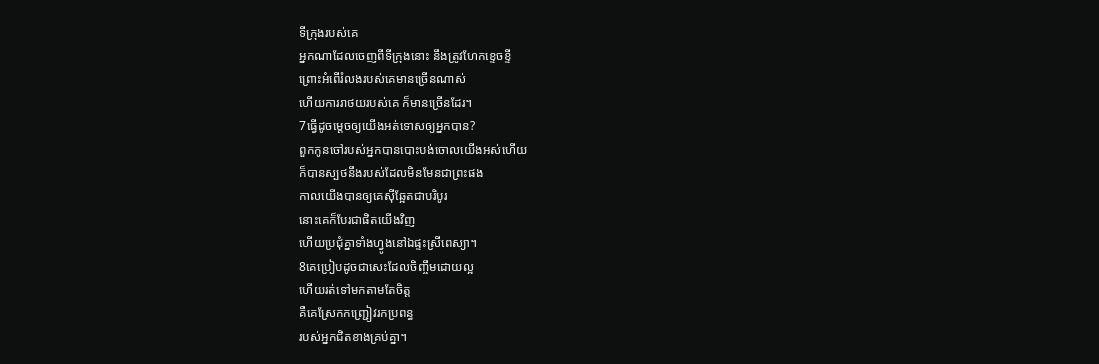ទីក្រុងរបស់គេ
អ្នកណាដែលចេញពីទីក្រុងនោះ នឹងត្រូវហែកខ្ទេចខ្ទី
ព្រោះអំពើរំលងរបស់គេមានច្រើនណាស់
ហើយការរាថយរបស់គេ ក៏មានច្រើនដែរ។
7ធ្វើដូចម្តេចឲ្យយើងអត់ទោសឲ្យអ្នកបាន?
ពួកកូនចៅរបស់អ្នកបានបោះបង់ចោលយើងអស់ហើយ
ក៏បានស្បថនឹងរបស់ដែលមិនមែនជាព្រះផង
កាលយើងបានឲ្យគេស៊ីឆ្អែតជាបរិបូរ
នោះគេក៏បែរជាផិតយើងវិញ
ហើយប្រជុំគ្នាទាំងហ្វូងនៅឯផ្ទះស្រីពេស្យា។
8គេប្រៀបដូចជាសេះដែលចិញ្ចឹមដោយល្អ
ហើយរត់ទៅមកតាមតែចិត្ត
គឺគេស្រែកកញ្ជ្រៀវរកប្រពន្ធ
របស់អ្នកជិតខាងគ្រប់គ្នា។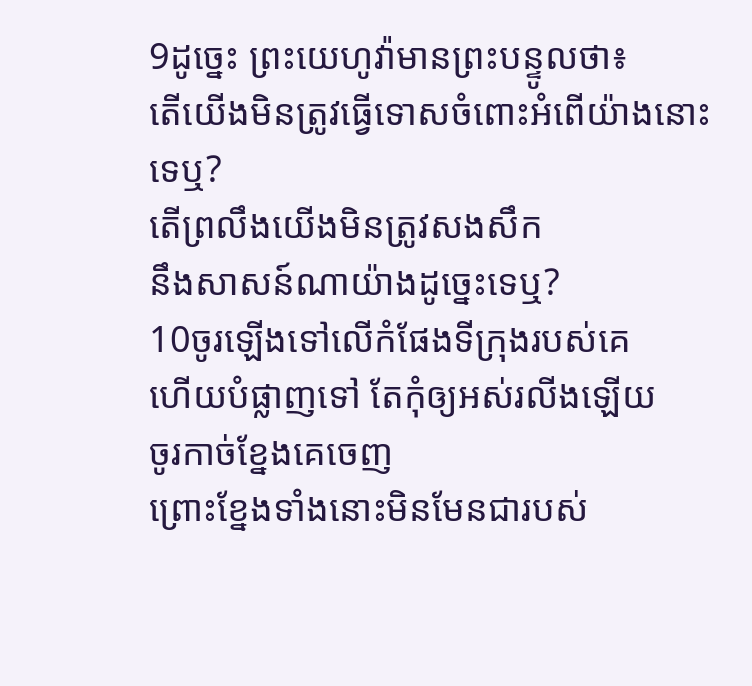9ដូច្នេះ ព្រះយេហូវ៉ាមានព្រះបន្ទូលថា៖
តើយើងមិនត្រូវធ្វើទោសចំពោះអំពើយ៉ាងនោះទេឬ?
តើព្រលឹងយើងមិនត្រូវសងសឹក
នឹងសាសន៍ណាយ៉ាងដូច្នេះទេឬ?
10ចូរឡើងទៅលើកំផែងទីក្រុងរបស់គេ
ហើយបំផ្លាញទៅ តែកុំឲ្យអស់រលីងឡើយ
ចូរកាច់ខ្នែងគេចេញ
ព្រោះខ្នែងទាំងនោះមិនមែនជារបស់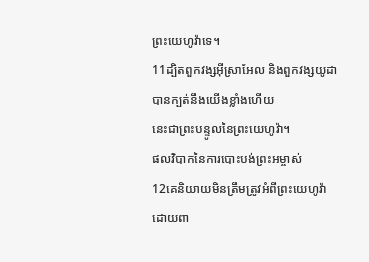ព្រះយេហូវ៉ាទេ។
11ដ្បិតពួកវង្សអ៊ីស្រាអែល និងពួកវង្សយូដា
បានក្បត់នឹងយើងខ្លាំងហើយ
នេះជាព្រះបន្ទូលនៃព្រះយេហូវ៉ា។
ផលវិបាកនៃការបោះបង់ព្រះអម្ចាស់
12គេនិយាយមិនត្រឹមត្រូវអំពីព្រះយេហូវ៉ា
ដោយពា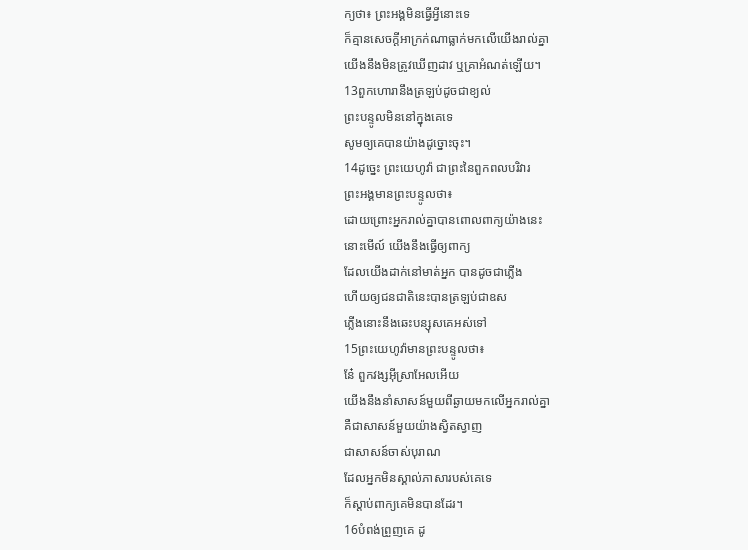ក្យថា៖ ព្រះអង្គមិនធ្វើអ្វីនោះទេ
ក៏គ្មានសេចក្ដីអាក្រក់ណាធ្លាក់មកលើយើងរាល់គ្នា
យើងនឹងមិនត្រូវឃើញដាវ ឬគ្រាអំណត់ឡើយ។
13ពួកហោរានឹងត្រឡប់ដូចជាខ្យល់
ព្រះបន្ទូលមិននៅក្នុងគេទេ
សូមឲ្យគេបានយ៉ាងដូច្នោះចុះ។
14ដូច្នេះ ព្រះយេហូវ៉ា ជាព្រះនៃពួកពលបរិវារ
ព្រះអង្គមានព្រះបន្ទូលថា៖
ដោយព្រោះអ្នករាល់គ្នាបានពោលពាក្យយ៉ាងនេះ
នោះមើល៍ យើងនឹងធ្វើឲ្យពាក្យ
ដែលយើងដាក់នៅមាត់អ្នក បានដូចជាភ្លើង
ហើយឲ្យជនជាតិនេះបានត្រឡប់ជាឧស
ភ្លើងនោះនឹងឆេះបន្សុសគេអស់ទៅ
15ព្រះយេហូវ៉ាមានព្រះបន្ទូលថា៖
នែ៎ ពួកវង្សអ៊ីស្រាអែលអើយ
យើងនឹងនាំសាសន៍មួយពីឆ្ងាយមកលើអ្នករាល់គ្នា
គឺជាសាសន៍មួយយ៉ាងស្វិតស្វាញ
ជាសាសន៍ចាស់បុរាណ
ដែលអ្នកមិនស្គាល់ភាសារបស់គេទេ
ក៏ស្តាប់ពាក្យគេមិនបានដែរ។
16បំពង់ព្រួញគេ ដូ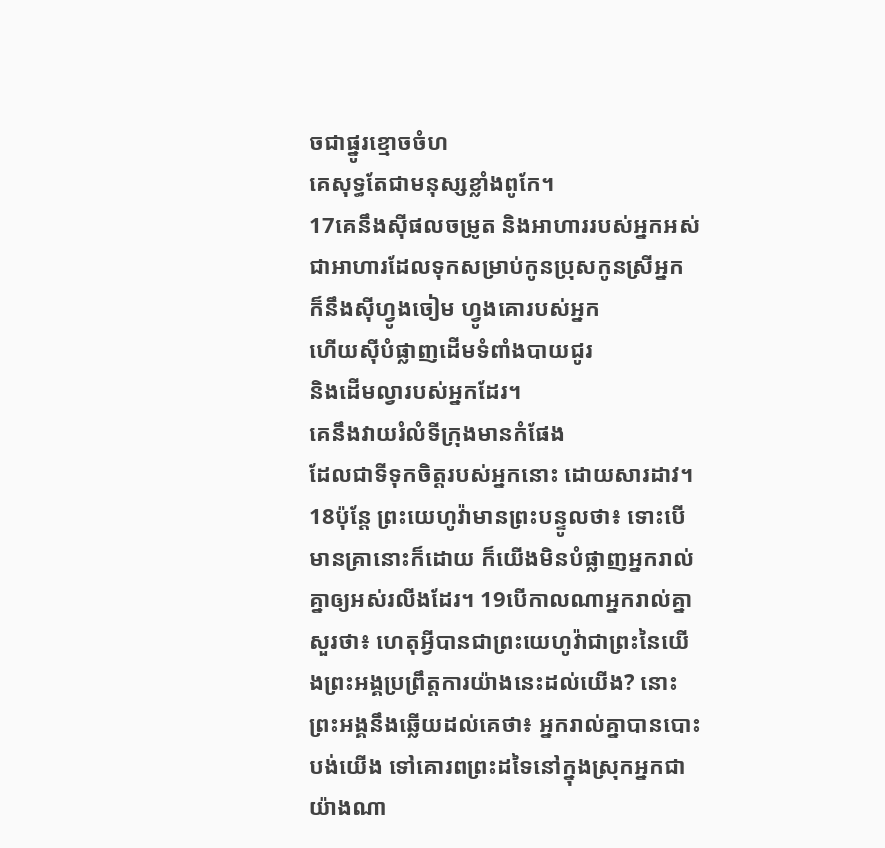ចជាផ្នូរខ្មោចចំហ
គេសុទ្ធតែជាមនុស្សខ្លាំងពូកែ។
17គេនឹងស៊ីផលចម្រូត និងអាហាររបស់អ្នកអស់
ជាអាហារដែលទុកសម្រាប់កូនប្រុសកូនស្រីអ្នក
ក៏នឹងស៊ីហ្វូងចៀម ហ្វូងគោរបស់អ្នក
ហើយស៊ីបំផ្លាញដើមទំពាំងបាយជូរ
និងដើមល្វារបស់អ្នកដែរ។
គេនឹងវាយរំលំទីក្រុងមានកំផែង
ដែលជាទីទុកចិត្តរបស់អ្នកនោះ ដោយសារដាវ។
18ប៉ុន្តែ ព្រះយេហូវ៉ាមានព្រះបន្ទូលថា៖ ទោះបើមានគ្រានោះក៏ដោយ ក៏យើងមិនបំផ្លាញអ្នករាល់គ្នាឲ្យអស់រលីងដែរ។ 19បើកាលណាអ្នករាល់គ្នាសួរថា៖ ហេតុអ្វីបានជាព្រះយេហូវ៉ាជាព្រះនៃយើងព្រះអង្គប្រព្រឹត្តការយ៉ាងនេះដល់យើង? នោះព្រះអង្គនឹងឆ្លើយដល់គេថា៖ អ្នករាល់គ្នាបានបោះបង់យើង ទៅគោរពព្រះដទៃនៅក្នុងស្រុកអ្នកជាយ៉ាងណា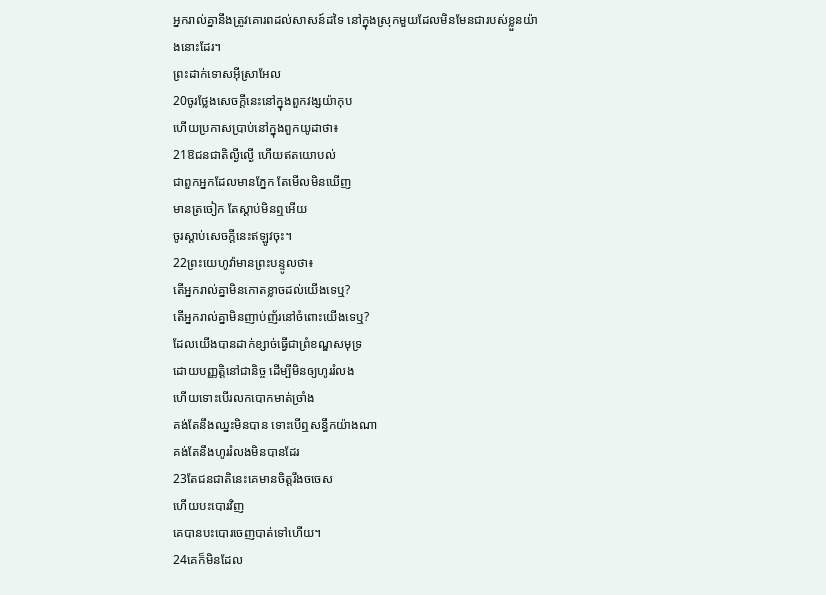អ្នករាល់គ្នានឹងត្រូវគោរពដល់សាសន៍ដទៃ នៅក្នុងស្រុកមួយដែលមិនមែនជារបស់ខ្លួនយ៉ាងនោះដែរ។
ព្រះដាក់ទោសអ៊ីស្រាអែល
20ចូរថ្លែងសេចក្ដីនេះនៅក្នុងពួកវង្សយ៉ាកុប
ហើយប្រកាសប្រាប់នៅក្នុងពួកយូដាថា៖
21ឱជនជាតិល្ងីល្ងើ ហើយឥតយោបល់
ជាពួកអ្នកដែលមានភ្នែក តែមើលមិនឃើញ
មានត្រចៀក តែស្តាប់មិនឮអើយ
ចូរស្តាប់សេចក្ដីនេះឥឡូវចុះ។
22ព្រះយេហូវ៉ាមានព្រះបន្ទូលថា៖
តើអ្នករាល់គ្នាមិនកោតខ្លាចដល់យើងទេឬ?
តើអ្នករាល់គ្នាមិនញាប់ញ័រនៅចំពោះយើងទេឬ?
ដែលយើងបានដាក់ខ្សាច់ធ្វើជាព្រំខណ្ឌសមុទ្រ
ដោយបញ្ញត្តិនៅជានិច្ច ដើម្បីមិនឲ្យហូររំលង
ហើយទោះបើរលកបោកមាត់ច្រាំង
គង់តែនឹងឈ្នះមិនបាន ទោះបើឮសន្ធឹកយ៉ាងណា
គង់តែនឹងហូររំលងមិនបានដែរ
23តែជនជាតិនេះគេមានចិត្តរឹងចចេស
ហើយបះបោរវិញ
គេបានបះបោរចេញបាត់ទៅហើយ។
24គេក៏មិនដែល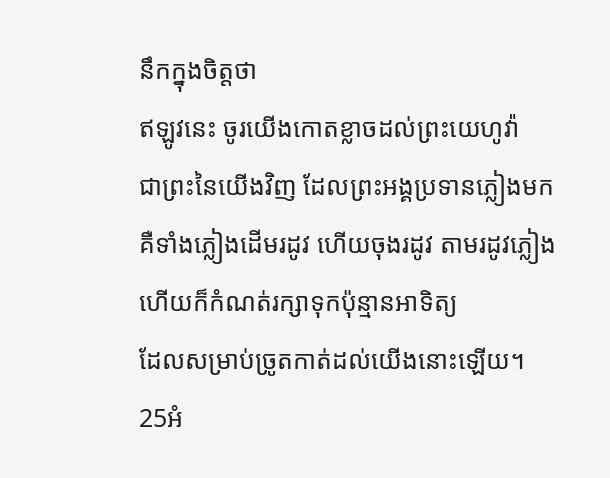នឹកក្នុងចិត្តថា
ឥឡូវនេះ ចូរយើងកោតខ្លាចដល់ព្រះយេហូវ៉ា
ជាព្រះនៃយើងវិញ ដែលព្រះអង្គប្រទានភ្លៀងមក
គឺទាំងភ្លៀងដើមរដូវ ហើយចុងរដូវ តាមរដូវភ្លៀង
ហើយក៏កំណត់រក្សាទុកប៉ុន្មានអាទិត្យ
ដែលសម្រាប់ច្រូតកាត់ដល់យើងនោះឡើយ។
25អំ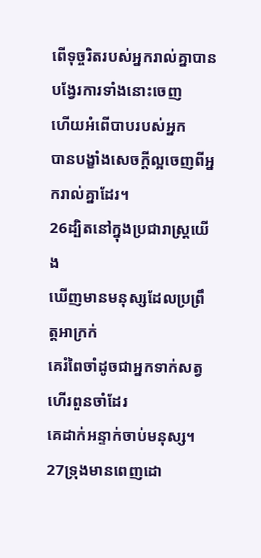ពើទុច្ចរិតរបស់អ្នករាល់គ្នាបានបង្វែរការទាំងនោះចេញ
ហើយអំពើបាបរបស់អ្នក
បានបង្ខាំងសេចក្ដីល្អចេញពីអ្នករាល់គ្នាដែរ។
26ដ្បិតនៅក្នុងប្រជារាស្ត្រយើង
ឃើញមានមនុស្សដែលប្រព្រឹត្តអាក្រក់
គេរំពៃចាំដូចជាអ្នកទាក់សត្វហើរពួនចាំដែរ
គេដាក់អន្ទាក់ចាប់មនុស្ស។
27ទ្រុងមានពេញដោ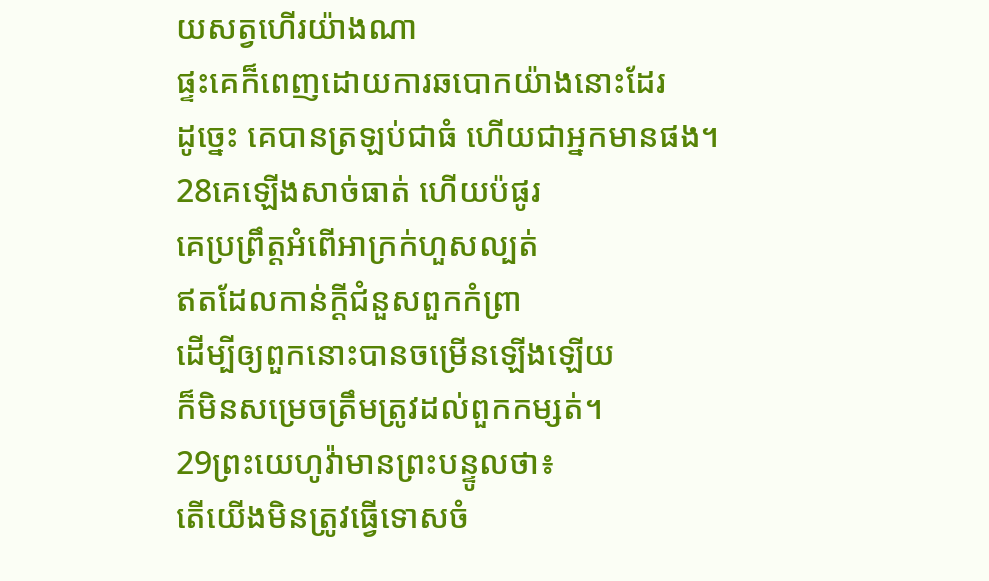យសត្វហើរយ៉ាងណា
ផ្ទះគេក៏ពេញដោយការឆបោកយ៉ាងនោះដែរ
ដូច្នេះ គេបានត្រឡប់ជាធំ ហើយជាអ្នកមានផង។
28គេឡើងសាច់ធាត់ ហើយប៉ផូរ
គេប្រព្រឹត្តអំពើអាក្រក់ហួសល្បត់
ឥតដែលកាន់ក្ដីជំនួសពួកកំព្រា
ដើម្បីឲ្យពួកនោះបានចម្រើនឡើងឡើយ
ក៏មិនសម្រេចត្រឹមត្រូវដល់ពួកកម្សត់។
29ព្រះយេហូវ៉ាមានព្រះបន្ទូលថា៖
តើយើងមិនត្រូវធ្វើទោសចំ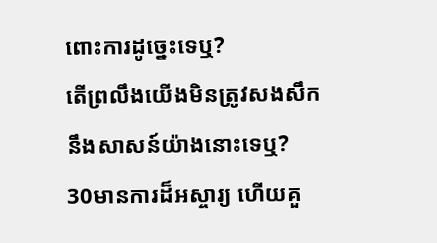ពោះការដូច្នេះទេឬ?
តើព្រលឹងយើងមិនត្រូវសងសឹក
នឹងសាសន៍យ៉ាងនោះទេឬ?
30មានការដ៏អស្ចារ្យ ហើយគួ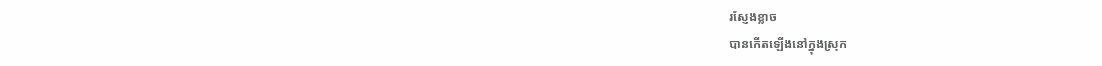រស្ញែងខ្លាច
បានកើតឡើងនៅក្នុងស្រុក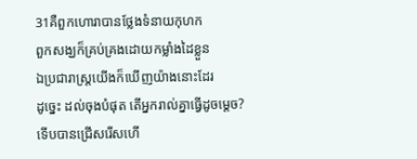31គឺពួកហោរាបានថ្លែងទំនាយកុហក
ពួកសង្ឃក៏គ្រប់គ្រងដោយកម្លាំងដៃខ្លួន
ឯប្រជារាស្ត្រយើងក៏ឃើញយ៉ាងនោះដែរ
ដូច្នេះ ដល់ចុងបំផុត តើអ្នករាល់គ្នាធ្វើដូចម្តេច?
ទើបបានជ្រើសរើសហើ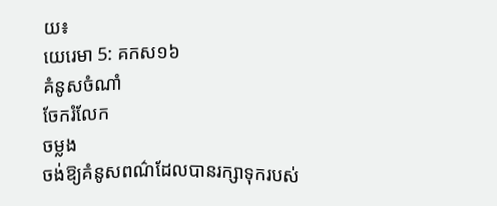យ៖
យេរេមា 5: គកស១៦
គំនូសចំណាំ
ចែករំលែក
ចម្លង
ចង់ឱ្យគំនូសពណ៌ដែលបានរក្សាទុករបស់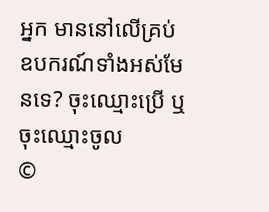អ្នក មាននៅលើគ្រប់ឧបករណ៍ទាំងអស់មែនទេ? ចុះឈ្មោះប្រើ ឬចុះឈ្មោះចូល
©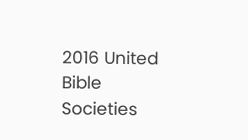2016 United Bible Societies